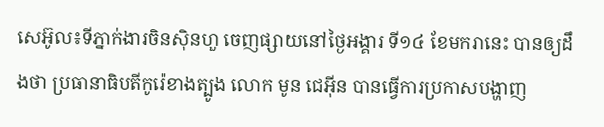សេអ៊ូល៖ទីភ្នាក់ងារចិនស៊ិនហួ ចេញផ្សាយនៅថ្ងៃអង្គារ ទី១៤ ខែមករានេះ បានឲ្យដឹងថា ប្រធានាធិបតីកូរ៉េខាងត្បូង លោក មូន ជេអ៊ីន បានធ្វើការប្រកាសបង្ហាញ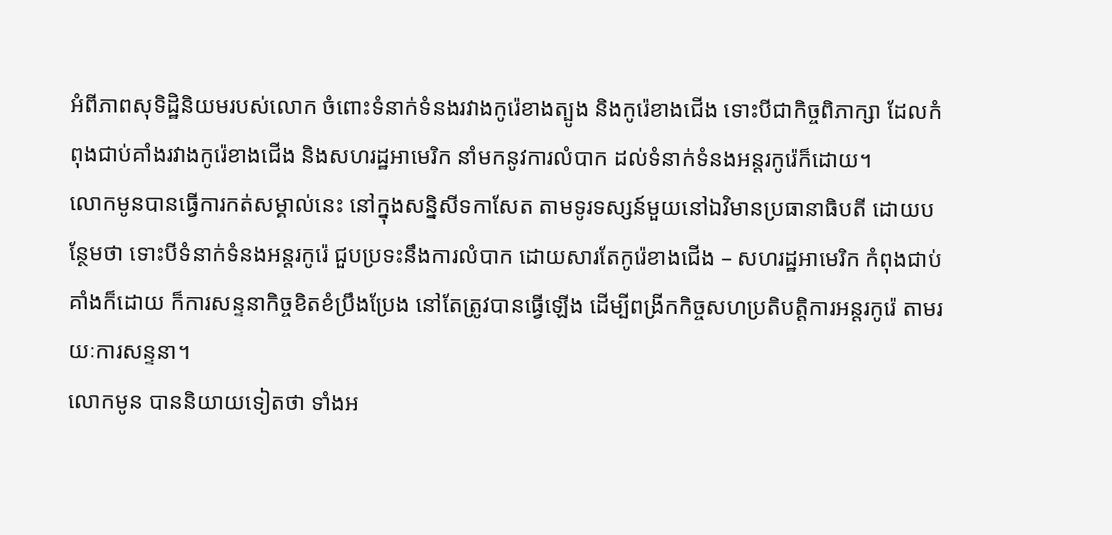អំពីភាពសុទិដ្ឋិនិយមរបស់លោក ចំពោះទំនាក់ទំនងរវាងកូរ៉េខាងត្បូង និងកូរ៉េខាងជើង ទោះបីជាកិច្ចពិភាក្សា ដែលកំពុងជាប់គាំងរវាងកូរ៉េខាងជើង និងសហរដ្ឋអាមេរិក នាំមកនូវការលំបាក ដល់ទំនាក់ទំនងអន្តរកូរ៉េក៏ដោយ។
លោកមូនបានធ្វើការកត់សម្គាល់នេះ នៅក្នុងសន្និសីទកាសែត តាមទូរទស្សន៍មួយនៅឯវិមានប្រធានាធិបតី ដោយបន្ថែមថា ទោះបីទំនាក់ទំនងអន្តរកូរ៉េ ជួបប្រទះនឹងការលំបាក ដោយសារតែកូរ៉េខាងជើង – សហរដ្ឋអាមេរិក កំពុងជាប់គាំងក៏ដោយ ក៏ការសន្ទនាកិច្ចខិតខំប្រឹងប្រែង នៅតែត្រូវបានធ្វើឡើង ដើម្បីពង្រីកកិច្ចសហប្រតិបត្តិការអន្តរកូរ៉េ តាមរយៈការសន្ទនា។
លោកមូន បាននិយាយទៀតថា ទាំងអ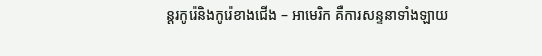ន្តរកូរ៉េនិងកូរ៉េខាងជើង – អាមេរិក គឺការសន្ទនាទាំងឡាយ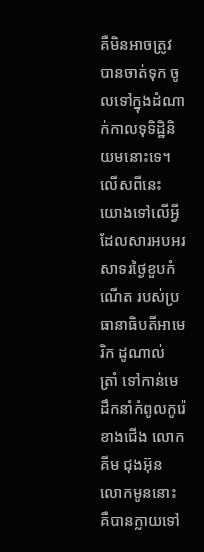គឺមិនអាចត្រូវបានចាត់ទុក ចូលទៅក្នុងដំណាក់កាលទុទិដ្ឋិនិយមនោះទេ។ លើសពីនេះ យោងទៅលើអ្វី ដែលសារអបអរសាទរថ្ងៃខួបកំណើត របស់ប្រធានាធិបតីអាមេរិក ដូណាល់ ត្រាំ ទៅកាន់មេដឹកនាំកំពូលកូរ៉េខាងជើង លោកគីម ជុងអ៊ុន លោកមូននោះ គឺបានក្លាយទៅ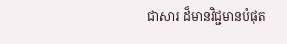ជាសារ ដ៏មានវិជ្ជមានបំផុត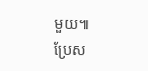មួយ៕
ប្រែស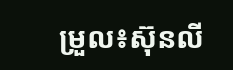ម្រួល៖ស៊ុនលី